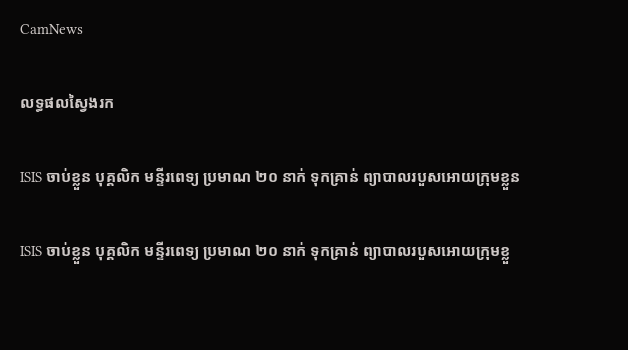CamNews

លទ្ធផលស្វៃងរក

ISIS ចាប់ខ្លួន បុគ្គលិក មន្ទីរពេទ្យ ប្រមាណ ២០ នាក់ ទុកគ្រាន់ ព្យាបាលរបួសអោយក្រុមខ្លួន

ISIS ចាប់ខ្លួន បុគ្គលិក មន្ទីរពេទ្យ ប្រមាណ ២០ នាក់ ទុកគ្រាន់ ព្យាបាលរបួសអោយក្រុមខ្លួ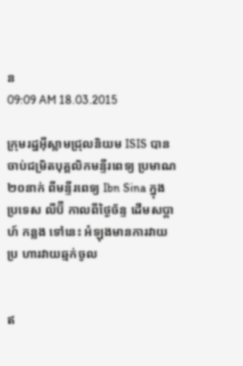ន
09:09 AM 18.03.2015

ក្រុមរដ្ឋអ៊ីស្លាមជ្រុលនិយម ISIS បានចាប់ជម្រិតបុគ្គលិកមន្ទីរពេទ្យ ប្រមាណ ២០នាក់ ពីមន្ទីរពេទ្យ Ibn Sina ក្នុងប្រទេស លីប៊ី កាលពីថ្ងៃច័ន្ទ ដើមសប្តាហ៍ កន្លង ទៅនេះ អំឡុងមានការវាយប្រ ហារវាយឆ្មក់ចូល


ឥ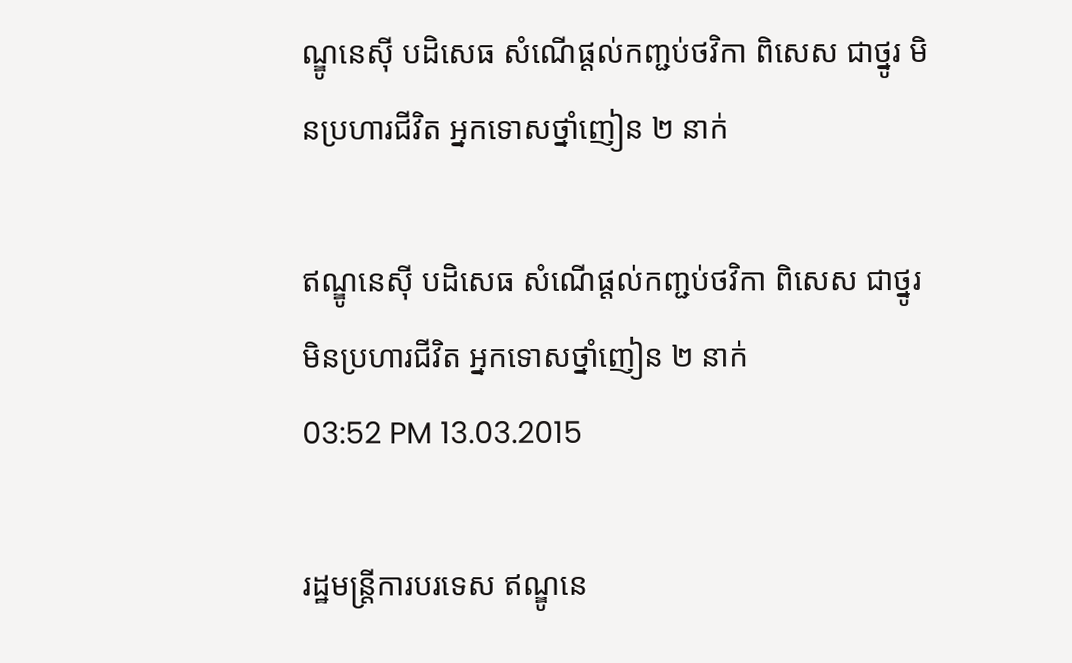ណ្ឌូនេស៊ី បដិសេធ សំណើផ្តល់កញ្ជប់ថវិកា ពិសេស ជាថ្នូរ មិនប្រហារជីវិត អ្នកទោសថ្នាំញៀន ២ នាក់

ឥណ្ឌូនេស៊ី បដិសេធ សំណើផ្តល់កញ្ជប់ថវិកា ពិសេស ជាថ្នូរ មិនប្រហារជីវិត អ្នកទោសថ្នាំញៀន ២ នាក់
03:52 PM 13.03.2015

រដ្ឋមន្រ្តីការបរទេស ឥណ្ឌូនេ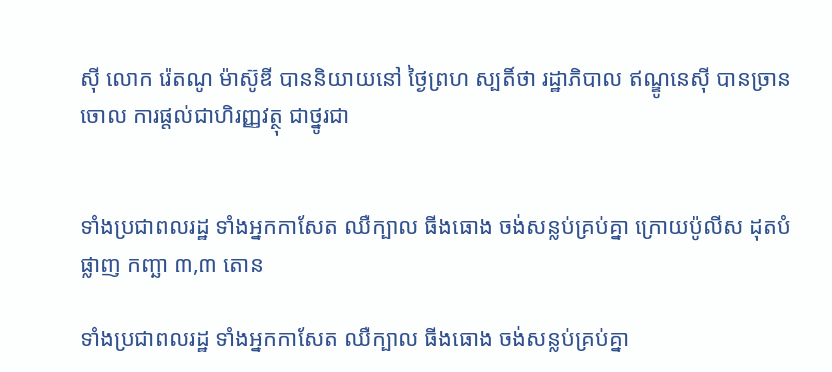ស៊ី លោក រ៉េតណូ ម៉ាស៊ូឌី បាននិយាយនៅ ថ្ងៃព្រហ ស្បតិ៍ថា រដ្ឋាភិបាល ឥណ្ឌូនេស៊ី បានច្រានចោល ការផ្តល់ជាហិរញ្ញវត្ថុ ជាថ្នូរជា


ទាំងប្រជាពលរដ្ឋ ទាំងអ្នកកាសែត ឈឺក្បាល ធីងធោង ចង់សន្លប់គ្រប់គ្នា ក្រោយប៉ូលីស ដុតបំផ្លាញ កញ្ឆា ៣,៣ តោន

ទាំងប្រជាពលរដ្ឋ ទាំងអ្នកកាសែត ឈឺក្បាល ធីងធោង ចង់សន្លប់គ្រប់គ្នា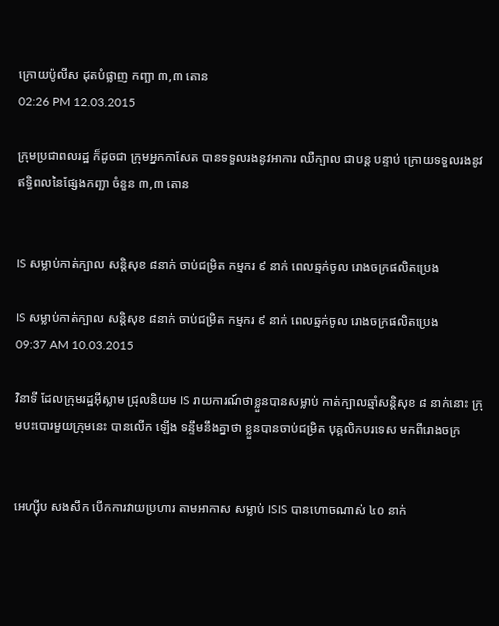ក្រោយប៉ូលីស ដុតបំផ្លាញ កញ្ឆា ៣,៣ តោន
02:26 PM 12.03.2015

ក្រុមប្រជាពលរដ្ឋ ក៏ដូចជា ក្រុមអ្នកកាសែត បានទទួលរងនូវអាការ ឈឺក្បាល ជាបន្ត បន្ទាប់ ក្រោយទទួលរងនូវឥទ្ធិពលនៃផ្សែងកញ្ឆា ចំនួន ៣,៣ តោន


IS សម្លាប់កាត់ក្បាល សន្តិសុខ ៨នាក់ ចាប់ជម្រិត កម្មករ ៩ នាក់ ពេលឆ្មក់ចូល រោងចក្រផលិតប្រេង

IS សម្លាប់កាត់ក្បាល សន្តិសុខ ៨នាក់ ចាប់ជម្រិត កម្មករ ៩ នាក់ ពេលឆ្មក់ចូល រោងចក្រផលិតប្រេង
09:37 AM 10.03.2015

វិនាទី ដែលក្រុមរដ្ឋអ៊ីស្លាម ជ្រុលនិយម IS រាយការណ៍ថាខ្លួនបានសម្លាប់ កាត់ក្បាលឆ្មាំសន្តិសុខ ៨ នាក់នោះ ក្រុមបះបោរមួយក្រុមនេះ បានលើក ឡើង ទន្ទឹមនឹងគ្នាថា ខ្លួនបានចាប់ជម្រិត បុគ្គលិកបរទេស មកពីរោងចក្រ


អេហ្ស៊ីប សងសឹក បើកការវាយប្រហារ តាមអាកាស សម្លាប់ ISIS បានហោចណាស់ ៤០ នាក់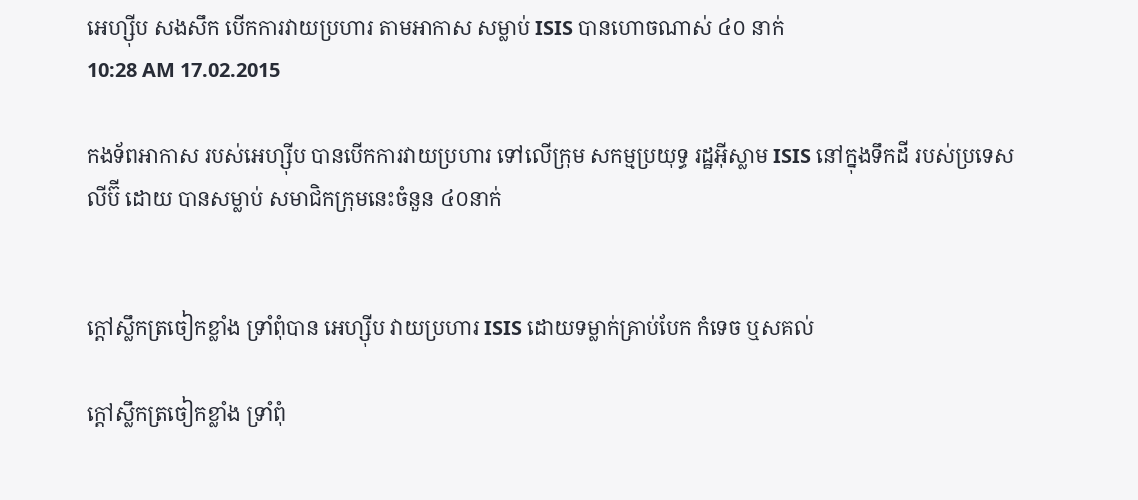អេហ្ស៊ីប សងសឹក បើកការវាយប្រហារ តាមអាកាស សម្លាប់ ISIS បានហោចណាស់ ៤០ នាក់
10:28 AM 17.02.2015

កងទ័ពអាកាស របស់អេហ្ស៊ីប បានបើកការវាយប្រហារ ទៅលើក្រុម សកម្មប្រយុទ្ធ រដ្ឋអ៊ីស្លាម ISIS នៅក្នុងទឹកដី របស់ប្រទេសលីប៊ី ដោយ បានសម្លាប់ សមាជិកក្រុមនេះចំនួន ៤០នាក់


ក្តៅស្លឹកត្រចៀកខ្លាំង ទ្រាំពុំបាន អេហ្ស៊ីប វាយប្រហារ ISIS ដោយទម្លាក់គ្រាប់បែក កំទេច ឬសគល់

ក្តៅស្លឹកត្រចៀកខ្លាំង ទ្រាំពុំ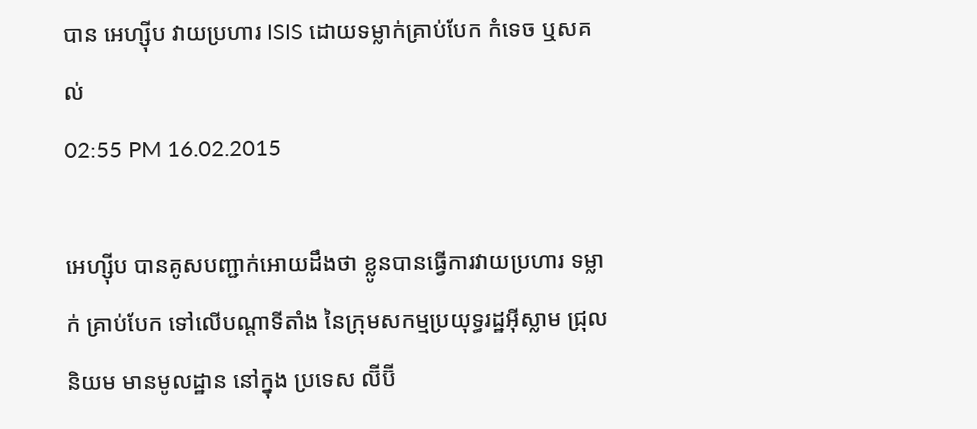បាន អេហ្ស៊ីប វាយប្រហារ ISIS ដោយទម្លាក់គ្រាប់បែក កំទេច ឬសគល់
02:55 PM 16.02.2015

អេហ្ស៊ីប បានគូសបញ្ជាក់អោយដឹងថា ខ្លូនបានធ្វើការវាយប្រហារ ទម្លាក់ គ្រាប់បែក ទៅលើបណ្តាទីតាំង នៃក្រុមសកម្មប្រយុទ្ធរដ្ឋអ៊ីស្លាម ជ្រុលនិយម មានមូលដ្ឋាន នៅក្នុង ប្រទេស ល៊ីប៊ី